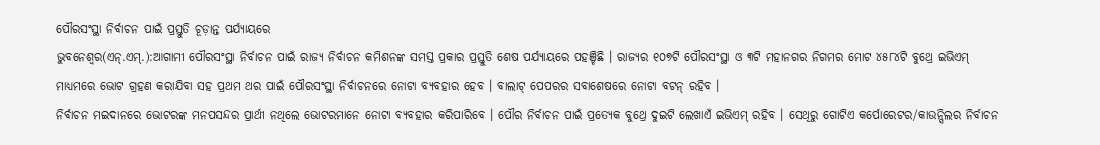ପୌରସଂସ୍ଥା ନିର୍ବାଚନ ପାଇଁ ପ୍ରସ୍ତୁତି ଚୂଡ଼ାନ୍ତ ପର୍ଯ୍ୟାୟରେ
ଭୁବନେଶ୍ୱର(ଏନ୍.ଏମ୍.):ଆଗାମୀ ପୌରସଂସ୍ଥା ନିର୍ବାଚନ ପାଇଁ ରାଜ୍ୟ ନିର୍ବାଚନ କମିଶନଙ୍କ ସମସ୍ତ ପ୍ରକାର ପ୍ରସ୍ତୁତି ଶେଷ ପର୍ଯ୍ୟାୟରେ ପହଞ୍ଚିଛି । ରାଜ୍ୟର ୧୦୭ଟି ପୌରସଂସ୍ଥା ଓ ୩ଟି ମହାନଗର ନିଗମର ମୋଟ ୪୫୮୪ଟି ବୁଥ୍ରେ ଇଭିଏମ୍ ମାଧ୍ୟମରେ ଭୋଟ ଗ୍ରହଣ କରାଯିବା ସହ ପ୍ରଥମ ଥର ପାଇଁ ପୌରସଂସ୍ଥା ନିର୍ବାଚନରେ ନୋଟା ବ୍ୟବହାର ହେବ । ବାଲାଟ୍ ପେପରର ସବାଶେଷରେ ନୋଟା ବଟନ୍ ରହିବ ।
ନିର୍ବାଚନ ମଇଦାନରେ ଭୋଟରଙ୍କ ମନପସନ୍ଦର ପ୍ରାର୍ଥୀ ନଥିଲେ ଭୋଟରମାନେ ନୋଟା ବ୍ୟବହାର କରିପାରିବେ । ପୌର ନିର୍ବାଚନ ପାଇଁ ପ୍ରତ୍ୟେକ ବୁଥ୍ରେ ଦୁଇଟି ଲେଖାଏଁ ଇଭିଏମ୍ ରହିବ । ସେଥିରୁ ଗୋଟିଏ କର୍ପୋରେଟର/କାଉନ୍ସିଲର ନିର୍ବାଚନ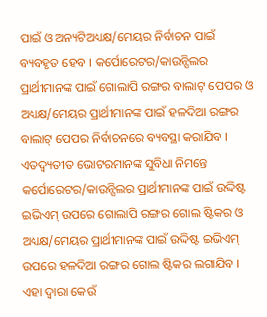ପାଇଁ ଓ ଅନ୍ୟଟିଅଧ୍ୟକ୍ଷ/ମେୟର ନିର୍ବାଚନ ପାଇଁ ବ୍ୟବହୃତ ହେବ । କର୍ପୋରେଟର/କାଉନ୍ସିଲର ପ୍ରାର୍ଥୀମାନଙ୍କ ପାଇଁ ଗୋଲାପି ରଙ୍ଗର ବାଲାଟ୍ ପେପର ଓ ଅଧ୍ୟକ୍ଷ/ମେୟର ପ୍ରାର୍ଥୀମାନଙ୍କ ପାଇଁ ହଳଦିଆ ରଙ୍ଗର ବାଲାଟ୍ ପେପର ନିର୍ବାଚନରେ ବ୍ୟବସ୍ଥା କରାଯିବ । ଏତଦ୍ବ୍ୟତୀତ ଭୋଟରମାନଙ୍କ ସୁବିଧା ନିମନ୍ତେ କର୍ପୋରେଟର/କାଉନ୍ସିଲର ପ୍ରାର୍ଥୀମାନଙ୍କ ପାଇଁ ଉଦ୍ଦିଷ୍ଟ ଇଭିଏମ୍ ଉପରେ ଗୋଲାପି ରଙ୍ଗର ଗୋଲ ଷ୍ଟିକର ଓ ଅଧ୍ୟକ୍ଷ/ମେୟର ପ୍ରାର୍ଥୀମାନଙ୍କ ପାଇଁ ଉଦ୍ଦିଷ୍ଟ ଇଭିଏମ୍ ଉପରେ ହଳଦିଆ ରଙ୍ଗର ଗୋଲ ଷ୍ଟିକର ଲଗାଯିବ । ଏହା ଦ୍ୱାରା କେଉଁ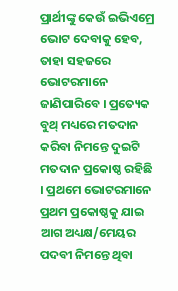ପ୍ରାର୍ଥୀଙ୍କୁ କେଉଁ ଇଭିଏମ୍ରେ ଭୋଟ ଦେବାକୁ ହେବ, ତାହା ସହଜରେ ଭୋଟରମାନେ ଜାଣିପାରିବେ । ପ୍ରତ୍ୟେକ ବୁଥ୍ ମଧ୍ୟରେ ମତଦାନ କରିବା ନିମନ୍ତେ ଦୁଇଟି ମତଦାନ ପ୍ରକୋଷ୍ଠ ରହିଛି । ପ୍ରଥମେ ଭୋଟରମାନେ ପ୍ରଥମ ପ୍ରକୋଷ୍ଠକୁ ଯାଇ ଆଗ ଅଧ୍ୟକ୍ଷ/ମେୟର ପଦବୀ ନିମନ୍ତେ ଥିବା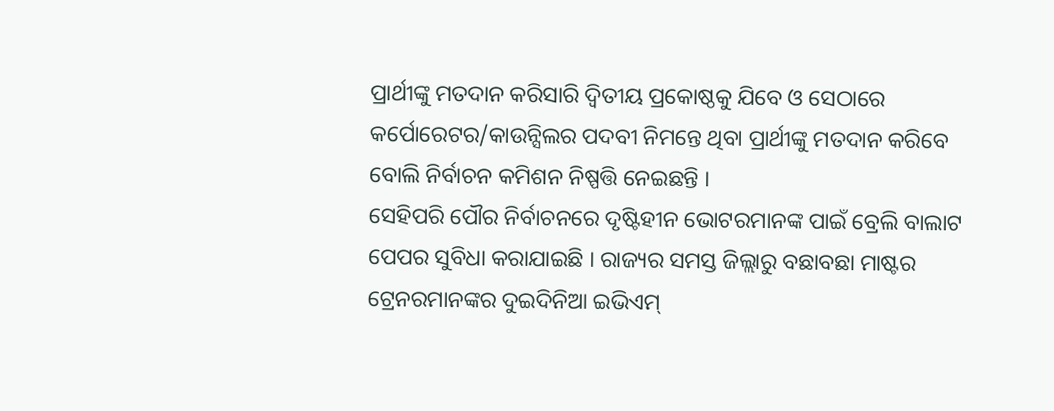ପ୍ରାର୍ଥୀଙ୍କୁ ମତଦାନ କରିସାରି ଦ୍ୱିତୀୟ ପ୍ରକୋଷ୍ଠକୁ ଯିବେ ଓ ସେଠାରେ କର୍ପୋରେଟର/କାଉନ୍ସିଲର ପଦବୀ ନିମନ୍ତେ ଥିବା ପ୍ରାର୍ଥୀଙ୍କୁ ମତଦାନ କରିବେ ବୋଲି ନିର୍ବାଚନ କମିଶନ ନିଷ୍ପତ୍ତି ନେଇଛନ୍ତି ।
ସେହିପରି ପୌର ନିର୍ବାଚନରେ ଦୃଷ୍ଟିହୀନ ଭୋଟରମାନଙ୍କ ପାଇଁ ବ୍ରେଲି ବାଲାଟ ପେପର ସୁବିଧା କରାଯାଇଛି । ରାଜ୍ୟର ସମସ୍ତ ଜିଲ୍ଲାରୁ ବଛାବଛା ମାଷ୍ଟର ଟ୍ରେନରମାନଙ୍କର ଦୁଇଦିନିଆ ଇଭିଏମ୍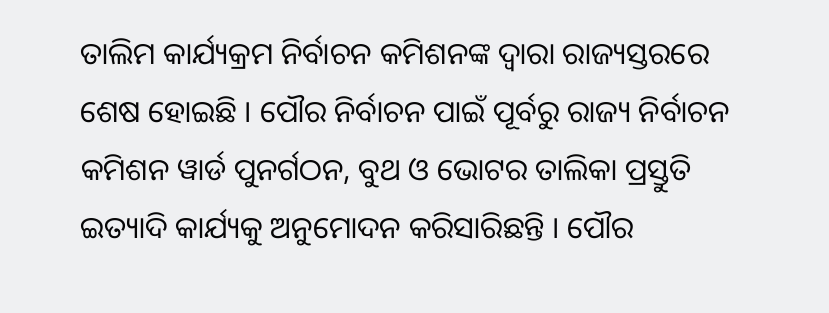ତାଲିମ କାର୍ଯ୍ୟକ୍ରମ ନିର୍ବାଚନ କମିଶନଙ୍କ ଦ୍ୱାରା ରାଜ୍ୟସ୍ତରରେ ଶେଷ ହୋଇଛି । ପୌର ନିର୍ବାଚନ ପାଇଁ ପୂର୍ବରୁ ରାଜ୍ୟ ନିର୍ବାଚନ କମିଶନ ୱାର୍ଡ ପୁନର୍ଗଠନ, ବୁଥ ଓ ଭୋଟର ତାଲିକା ପ୍ରସ୍ତୁତି ଇତ୍ୟାଦି କାର୍ଯ୍ୟକୁ ଅନୁମୋଦନ କରିସାରିଛନ୍ତି । ପୌର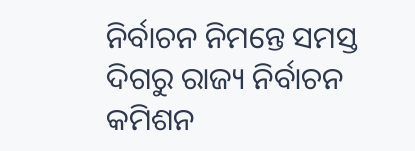ନିର୍ବାଚନ ନିମନ୍ତେ ସମସ୍ତ ଦିଗରୁ ରାଜ୍ୟ ନିର୍ବାଚନ କମିଶନ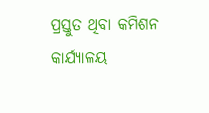ପ୍ରସ୍ତୁତ ଥିବା କମିଶନ କାର୍ଯ୍ୟାଳୟ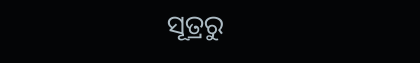ସୂତ୍ରରୁ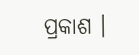ପ୍ରକାଶ ।